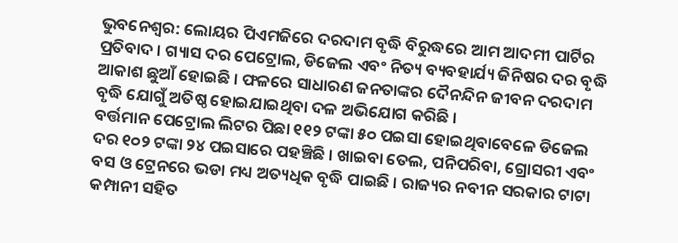ଭୁବନେଶ୍ବର: ଲୋୟର ପିଏମଜିରେ ଦରଦାମ ବୃଦ୍ଧି ବିରୁଦ୍ଧରେ ଆମ ଆଦମୀ ପାର୍ଟିର ପ୍ରତିବାଦ । ଗ୍ୟାସ ଦର ପେଟ୍ରୋଲ, ଡିଜେଲ ଏବଂ ନିତ୍ୟ ବ୍ୟବହାର୍ଯ୍ୟ ଜିନିଷର ଦର ବୃଦ୍ଧି ଆକାଶ ଛୁଆଁ ହୋଇଛି । ଫଳରେ ସାଧାରଣ ଜନତାଙ୍କର ଦୈନନ୍ଦିନ ଜୀବନ ଦରଦାମ ବୃଦ୍ଧି ଯୋଗୁଁ ଅତିଷ୍ଠ ହୋଇଯାଇଥିବା ଦଳ ଅଭିଯୋଗ କରିଛି ।
ବର୍ତ୍ତମାନ ପେଟ୍ରୋଲ ଲିଟର ପିଛା ୧୧୨ ଟଙ୍କା ୫୦ ପଇସା ହୋଇଥିବାବେଳେ ଡିଜେଲ ଦର ୧୦୨ ଟଙ୍କା ୨୪ ପଇସାରେ ପହଞ୍ଚିଛି । ଖାଇବା ତେଲ, ପନିପରିବା, ଗ୍ରୋସରୀ ଏବଂ ବସ ଓ ଟ୍ରେନରେ ଭଡା ମଧ୍ୟ ଅତ୍ୟଧିକ ବୃଦ୍ଧି ପାଇଛି । ରାଜ୍ୟର ନବୀନ ସରକାର ଟାଟା କମ୍ପାନୀ ସହିତ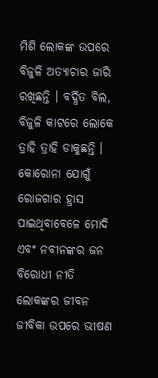ମିଶି ଲୋକଙ୍କ ଉପରେ ବିଜୁଳି ଅତ୍ୟାଚାର ଜାରି ରଖିଛନ୍ତି । ବର୍ଦ୍ଧିତ ବିଲ, ବିଜୁଳି କାଟରେ ଲୋକେ ତ୍ରାହି ତ୍ରାହି ଡାକୁଛନ୍ତି । କୋରୋନା ଯୋଗୁଁ ରୋଜଗାର ହ୍ରାସ ପାଇଥିବାବେଳେ ମୋଦି ଏବଂ ନବୀନଙ୍କର ଜନ ବିରୋଧୀ ନୀତି ଲୋକଙ୍କର ଜୀବନ ଜୀବିକା ଉପରେ ଭୀଷଣ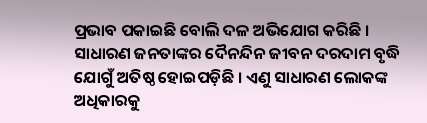ପ୍ରଭାବ ପକାଇଛି ବୋଲି ଦଳ ଅଭିଯୋଗ କରିଛି ।
ସାଧାରଣ ଜନତାଙ୍କର ଦୈନନ୍ଦିନ ଜୀବନ ଦରଦାମ ବୃଦ୍ଧି ଯୋଗୁଁ ଅତିଷ୍ଠ ହୋଇପଡ଼ିଛି । ଏଣୁ ସାଧାରଣ ଲୋକଙ୍କ ଅଧିକାରକୁ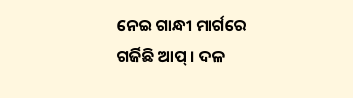ନେଇ ଗାନ୍ଧୀ ମାର୍ଗରେ ଗର୍ଜିଛି ଆପ୍ । ଦଳ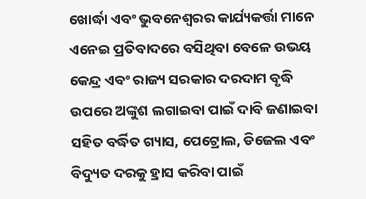ଖୋର୍ଦ୍ଧା ଏବଂ ଭୁବନେଶ୍ବରର କାର୍ଯ୍ୟକର୍ତ୍ତା ମାନେ ଏନେଇ ପ୍ରତିବାଦରେ ବସିଥିବା ବେଳେ ଉଭୟ କେନ୍ଦ୍ର ଏବଂ ରାଜ୍ୟ ସରକାର ଦରଦାମ ବୃଦ୍ଧି ଉପରେ ଅଙ୍କୁଶ ଲଗାଇବା ପାଇଁ ଦାବି ଜଣାଇବା ସହିତ ବର୍ଦ୍ଧିତ ଗ୍ୟାସ, ପେଟ୍ରୋଲ, ଡିଜେଲ ଏବଂ ବିଦ୍ୟୁତ ଦରକୁ ହ୍ରାସ କରିବା ପାଇଁ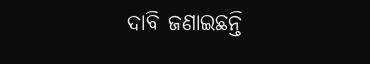ଦାବି ଜଣାଇଛନ୍ତି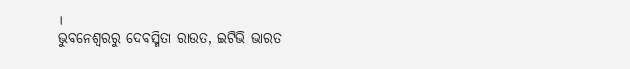।
ଭୁବନେଶ୍ବରରୁ ଦେବସ୍ମିତା ରାଉତ, ଇଟିଭି ଭାରତ